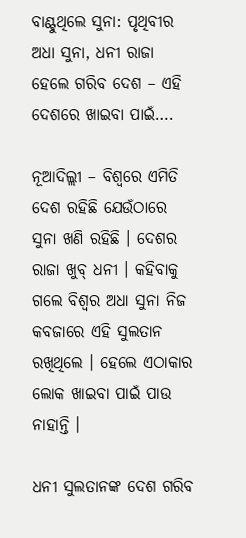ବାଣ୍ଟୁଥିଲେ ସୁନା: ପୃଥିବୀର ଅଧା ସୁନା, ଧନୀ ରାଜା ହେଲେ ଗରିବ ଦେଶ – ଏହି ଦେଶରେ ଖାଇବା ପାଇଁ….

ନୂଆଦିଲ୍ଲୀ – ବିଶ୍ୱରେ ଏମିତି ଦେଶ ରହିଛି ଯେଉଁଠାରେ ସୁନା ଖଣି ରହିଛି । ଦେଶର ରାଜା ଖୁବ୍‌ ଧନୀ । କହିବାକୁ ଗଲେ ବିଶ୍ୱର ଅଧା ସୁନା ନିଜ କବଜାରେ ଏହି ସୁଲତାନ ରଖିଥିଲେ । ହେଲେ ଏଠାକାର ଲୋକ ଖାଇବା ପାଇଁ ପାଉ ନାହାନ୍ତି ।

ଧନୀ ସୁଲତାନଙ୍କ ଦେଶ ଗରିବ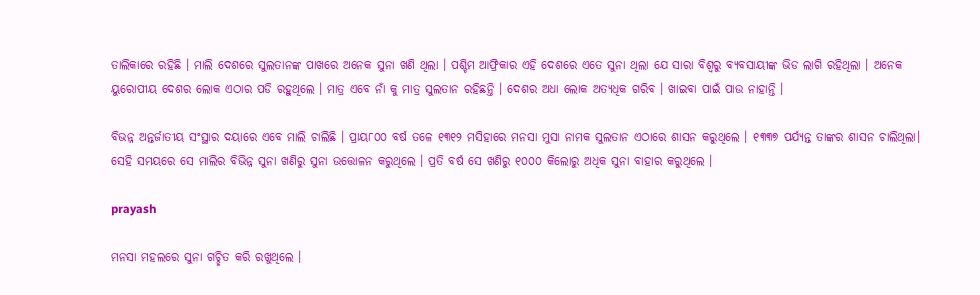ତାଲିକାରେ ରହିଛି । ମାଲି ଦେଶରେ ସୁଲତାନଙ୍କ ପାଖରେ ଅନେକ ସୁନା ଖଣି ଥିଲା । ପଶ୍ଚିମ ଆଫ୍ରିକାର ଏହି ଦେଶରେ ଏତେ ସୁନା ଥିଲା ଯେ ସାରା ବିଶ୍ୱରୁ ବ୍ୟବସାୟୀଙ୍କ ଭିଡ ଲାଗି ରହିଥିଲା । ଅନେକ ୟୁରୋପୀୟ ଦେଶର ଲୋକ ଏଠାର ପଡି ରହୁଥିଲେ । ମାତ୍ର ଏବେ ନାଁ କୁ ମାତ୍ର ସୁଲତାନ ରହିଛନ୍ତି । ଦେଶର ଅଧା ଲୋକ ଅତ୍ୟଧିକ ଗରିବ । ଖାଇବା ପାଇଁ ପାଉ ନାହାନ୍ତି ।

ବିଭନ୍ନ ଅନ୍ତର୍ଜାତୀୟ ସଂସ୍ଥାର ଦୟାରେ ଏବେ ମାଲି ଚାଲିଛି । ପ୍ରାୟ୮୦୦ ବର୍ଷ ତଳେ ୧୩୧୨ ମସିହାରେ ମନସା ମୁସା ନାମକ ସୁଲତାନ ଏଠାରେ ଶାସନ କରୁଥିଲେ । ୧୩୩୭ ପର୍ଯ୍ୟନ୍ତ ତାଙ୍କର ଶାସନ ଚାଲିଥିଲା। ସେହି ସମୟରେ ସେ ମାଲିର ବିଭିନ୍ନ ସୁନା ଖଣିରୁ ସୁନା ଉତ୍ତୋଳନ କରୁଥିଲେ । ପ୍ରତି ବର୍ଷ ସେ ଖଣିରୁ ୧୦୦୦ କିଲୋରୁ ଅଧିକ ସୁନା ବାହାର କରୁଥିଲେ ।

prayash

ମନସା ମହଲରେ ସୁନା ଗଚ୍ଛିତ କରି ରଖୁଥିଲେ ।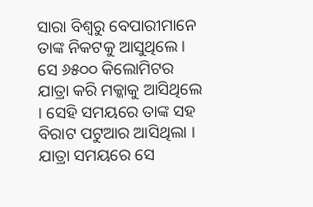ସାରା ବିଶ୍ୱରୁ ବେପାରୀମାନେ ତାଙ୍କ ନିକଟକୁ ଆସୁଥିଲେ । ସେ ୬୫୦୦ କିଲୋମିଟର ଯାତ୍ରା କରି ମକ୍କାକୁ ଆସିଥିଲେ । ସେହି ସମୟରେ ତାଙ୍କ ସହ ବିରାଟ ପଟୁଆର ଆସିଥିଲା । ଯାତ୍ରା ସମୟରେ ସେ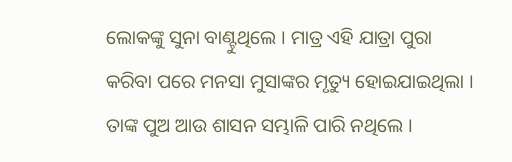ଲୋକଙ୍କୁ ସୁନା ବାଣ୍ଟୁଥିଲେ । ମାତ୍ର ଏହି ଯାତ୍ରା ପୁରା କରିବା ପରେ ମନସା ମୁସାଙ୍କର ମୃତ୍ୟୁ ହୋଇଯାଇଥିଲା । ତାଙ୍କ ପୁଅ ଆଉ ଶାସନ ସମ୍ଭାଳି ପାରି ନଥିଲେ ।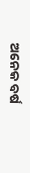ଅନେକ ବର୍ଷ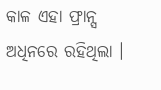କାଳ ଏହା ଫ୍ରାନ୍ସ ଅଧିନରେ ରହିଥିଲା ।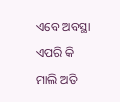ଏବେ ଅବସ୍ଥା ଏପରି କି ମାଲି ଅତି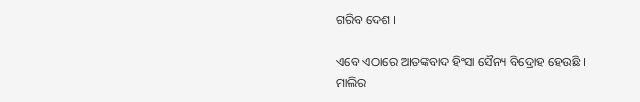ଗରିବ ଦେଶ ।

ଏବେ ଏଠାରେ ଆତଙ୍କବାଦ ହିଂସା ସୈନ୍ୟ ବିଦ୍ରୋହ ହେଉଛି । ମାଲିର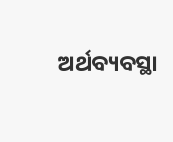ଅର୍ଥବ୍ୟବସ୍ଥା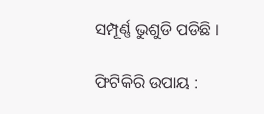ସମ୍ପୂର୍ଣ୍ଣ ଭୁଶୁଡି ପଡିଛି ।

ଫିଟିକିରି ଉପାୟ :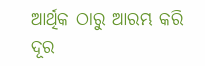ଆର୍ଥିକ ଠାରୁ ଆରମ୍ଭ କରି ଦୂର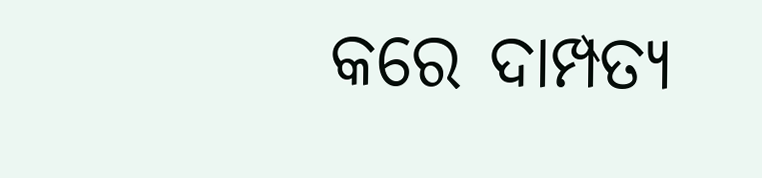କରେ ଦାମ୍ପତ୍ୟ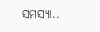ସମସ୍ୟା..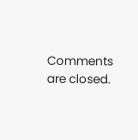Comments are closed.